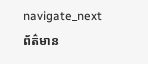navigate_nextព័ត៌មាន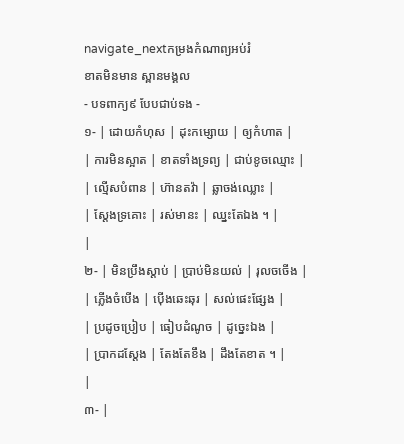navigate_nextកម្រងកំណាព្យអប់រំ
ខាតមិនមាន ស្ពានមង្គល
- បទពាក្យ៩ បែបជាប់ទង -
១- | ដោយកំហុស | ដុះកម្សោយ | ឲ្យកំហាត |
| ការមិនស្អាត | ខាតទាំងទ្រព្យ | ជាប់ខូចឈ្មោះ |
| ល្មើសបំពាន | ហ៊ានតវ៉ា | ឆ្លាចង់ឈ្លោះ |
| ស្ដែងទ្រគោះ | រស់មានះ | ឈ្នះតែឯង ។ |
|
២- | មិនប្រឹងស្ដាប់ | ប្រាប់មិនយល់ | រុលចចើង |
| ភ្លើងចំបើង | ប៉ើងឆេះឆុរ | សល់ផេះផ្សែង |
| ប្រដូចប្រៀប | ធៀបដំណូច | ដូច្នេះឯង |
| ប្រាកដស្ដែង | តែងតែខឹង | ដឹងតែខាត ។ |
|
៣- |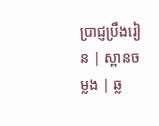ប្រាជ្ញប្រឹងរៀន | ស្ពានចម្លង | ឆ្ល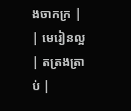ងចាកក្រ |
| មេរៀនល្អ | តត្រងត្រាប់ |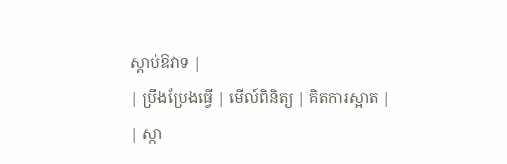ស្ដាប់ឱវាទ |
| ប្រឹងប្រែងធ្វើ | មើល៍ពិនិត្យ | គិតការស្អាត |
| ស្កា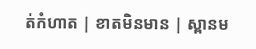ត់កំហាត | ខាតមិនមាន | ស្ពានម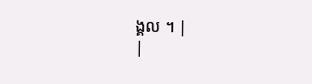ង្គល ។ |
|